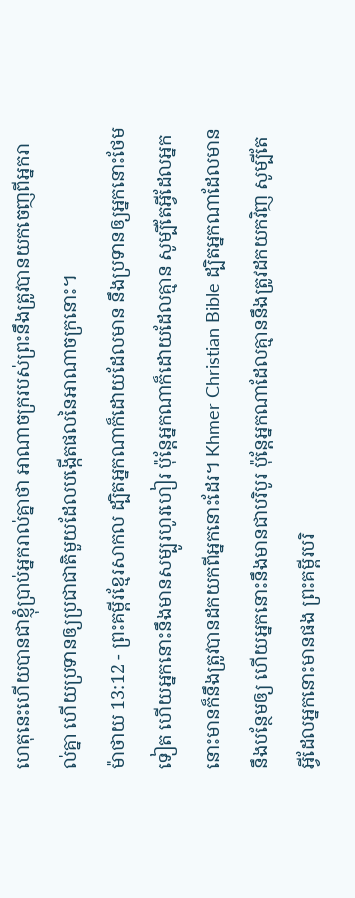ហេតុនេះហើយបានជាខ្ញុំប្រាប់អ្នករាល់គ្នាថា អាណាចក្ររបស់ព្រះនឹងត្រូវបានយកចេញពីអ្នករាល់គ្នា ហើយប្រទានឲ្យប្រជាជាតិមួយដែលបង្កើតផលនៃអាណាចក្រនោះ។
ម៉ាថាយ 13:12 - ព្រះគម្ពីរខ្មែរសាកល ដ្បិតអ្នកណាក៏ដោយដែលមាន នឹងប្រទានឲ្យអ្នកនោះថែមទៀត ហើយអ្នកនោះនឹងមានសម្បូរហូរហៀរ ប៉ុន្តែអ្នកណាក៏ដោយដែលគ្មាន សូម្បីតែអ្វីដែលអ្នកនោះមានក៏នឹងត្រូវបានដកយកពីអ្នកនោះដែរ។ Khmer Christian Bible ដ្បិតអ្នកណាដែលមាននឹងបន្ថែមឲ្យ ហើយអ្នកនោះនឹងមានជាបរិបូរ ប៉ុន្ដែអ្នកណាដែលគ្មាននឹងត្រូវដកយកវិញ សូម្បីតែអ្វីដែលអ្នកនោះមានផង ព្រះគម្ពីរបរិ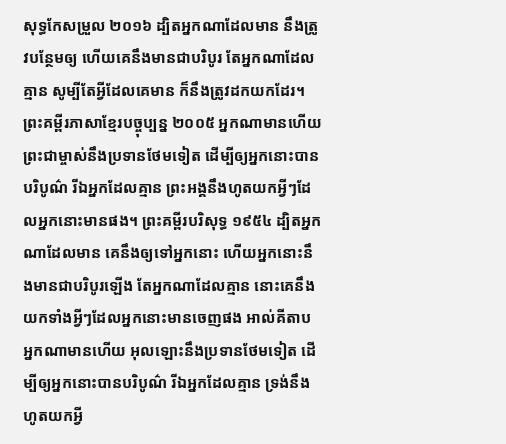សុទ្ធកែសម្រួល ២០១៦ ដ្បិតអ្នកណាដែលមាន នឹងត្រូវបន្ថែមឲ្យ ហើយគេនឹងមានជាបរិបូរ តែអ្នកណាដែលគ្មាន សូម្បីតែអ្វីដែលគេមាន ក៏នឹងត្រូវដកយកដែរ។ ព្រះគម្ពីរភាសាខ្មែរបច្ចុប្បន្ន ២០០៥ អ្នកណាមានហើយ ព្រះជាម្ចាស់នឹងប្រទានថែមទៀត ដើម្បីឲ្យអ្នកនោះបានបរិបូណ៌ រីឯអ្នកដែលគ្មាន ព្រះអង្គនឹងហូតយកអ្វីៗដែលអ្នកនោះមានផង។ ព្រះគម្ពីរបរិសុទ្ធ ១៩៥៤ ដ្បិតអ្នកណាដែលមាន គេនឹងឲ្យទៅអ្នកនោះ ហើយអ្នកនោះនឹងមានជាបរិបូរឡើង តែអ្នកណាដែលគ្មាន នោះគេនឹងយកទាំងអ្វីៗដែលអ្នកនោះមានចេញផង អាល់គីតាប អ្នកណាមានហើយ អុលឡោះនឹងប្រទានថែមទៀត ដើម្បីឲ្យអ្នកនោះបានបរិបូណ៌ រីឯអ្នកដែលគ្មាន ទ្រង់នឹងហូតយកអ្វី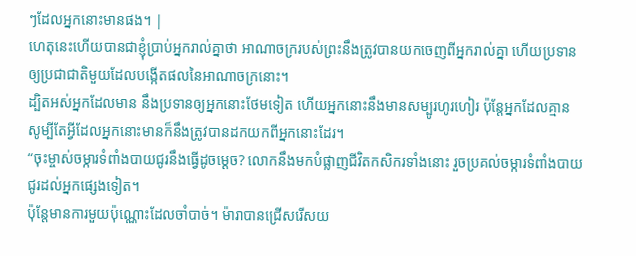ៗដែលអ្នកនោះមានផង។ |
ហេតុនេះហើយបានជាខ្ញុំប្រាប់អ្នករាល់គ្នាថា អាណាចក្ររបស់ព្រះនឹងត្រូវបានយកចេញពីអ្នករាល់គ្នា ហើយប្រទានឲ្យប្រជាជាតិមួយដែលបង្កើតផលនៃអាណាចក្រនោះ។
ដ្បិតអស់អ្នកដែលមាន នឹងប្រទានឲ្យអ្នកនោះថែមទៀត ហើយអ្នកនោះនឹងមានសម្បូរហូរហៀរ ប៉ុន្តែអ្នកដែលគ្មាន សូម្បីតែអ្វីដែលអ្នកនោះមានក៏នឹងត្រូវបានដកយកពីអ្នកនោះដែរ។
“ចុះម្ចាស់ចម្ការទំពាំងបាយជូរនឹងធ្វើដូចម្ដេច? លោកនឹងមកបំផ្លាញជីវិតកសិករទាំងនោះ រួចប្រគល់ចម្ការទំពាំងបាយជូរដល់អ្នកផ្សេងទៀត។
ប៉ុន្តែមានការមួយប៉ុណ្ណោះដែលចាំបាច់។ ម៉ារាបានជ្រើសរើសយ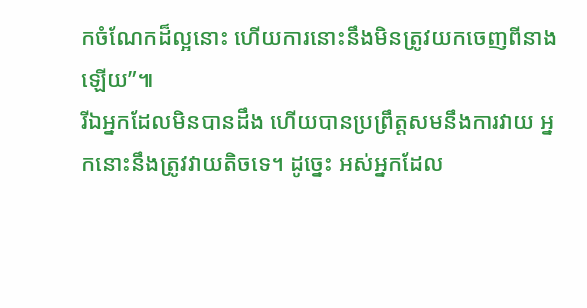កចំណែកដ៏ល្អនោះ ហើយការនោះនឹងមិនត្រូវយកចេញពីនាងឡើយ”៕
រីឯអ្នកដែលមិនបានដឹង ហើយបានប្រព្រឹត្តសមនឹងការវាយ អ្នកនោះនឹងត្រូវវាយតិចទេ។ ដូច្នេះ អស់អ្នកដែល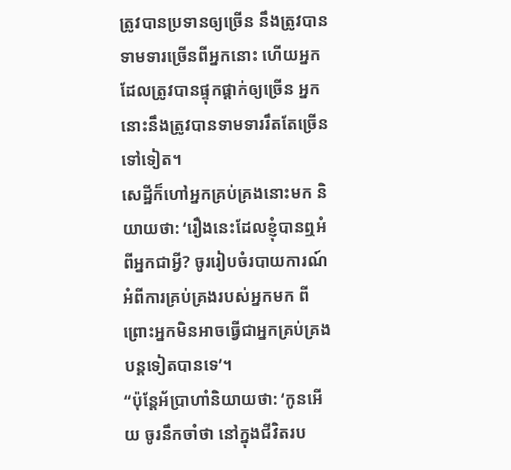ត្រូវបានប្រទានឲ្យច្រើន នឹងត្រូវបានទាមទារច្រើនពីអ្នកនោះ ហើយអ្នកដែលត្រូវបានផ្ទុកផ្ដាក់ឲ្យច្រើន អ្នកនោះនឹងត្រូវបានទាមទាររឹតតែច្រើនទៅទៀត។
សេដ្ឋីក៏ហៅអ្នកគ្រប់គ្រងនោះមក និយាយថា: ‘រឿងនេះដែលខ្ញុំបានឮអំពីអ្នកជាអ្វី? ចូររៀបចំរបាយការណ៍អំពីការគ្រប់គ្រងរបស់អ្នកមក ពីព្រោះអ្នកមិនអាចធ្វើជាអ្នកគ្រប់គ្រងបន្តទៀតបានទេ’។
“ប៉ុន្តែអ័ប្រាហាំនិយាយថា: ‘កូនអើយ ចូរនឹកចាំថា នៅក្នុងជីវិតរប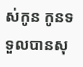ស់កូន កូនទទួលបានសុ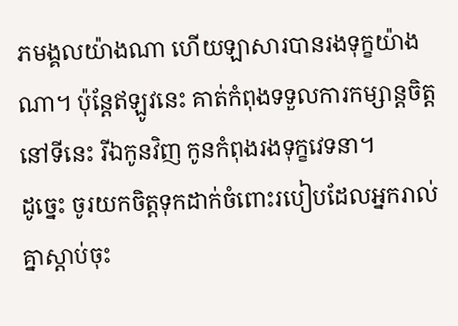ភមង្គលយ៉ាងណា ហើយឡាសារបានរងទុក្ខយ៉ាងណា។ ប៉ុន្តែឥឡូវនេះ គាត់កំពុងទទួលការកម្សាន្តចិត្តនៅទីនេះ រីឯកូនវិញ កូនកំពុងរងទុក្ខវេទនា។
ដូច្នេះ ចូរយកចិត្តទុកដាក់ចំពោះរបៀបដែលអ្នករាល់គ្នាស្ដាប់ចុះ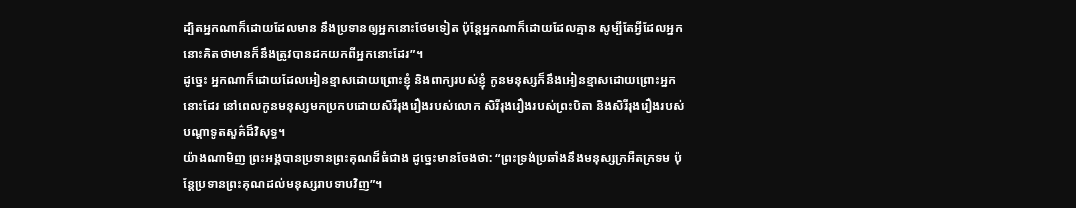ដ្បិតអ្នកណាក៏ដោយដែលមាន នឹងប្រទានឲ្យអ្នកនោះថែមទៀត ប៉ុន្តែអ្នកណាក៏ដោយដែលគ្មាន សូម្បីតែអ្វីដែលអ្នកនោះគិតថាមានក៏នឹងត្រូវបានដកយកពីអ្នកនោះដែរ”។
ដូច្នេះ អ្នកណាក៏ដោយដែលអៀនខ្មាសដោយព្រោះខ្ញុំ និងពាក្យរបស់ខ្ញុំ កូនមនុស្សក៏នឹងអៀនខ្មាសដោយព្រោះអ្នកនោះដែរ នៅពេលកូនមនុស្សមកប្រកបដោយសិរីរុងរឿងរបស់លោក សិរីរុងរឿងរបស់ព្រះបិតា និងសិរីរុងរឿងរបស់បណ្ដាទូតសួគ៌ដ៏វិសុទ្ធ។
យ៉ាងណាមិញ ព្រះអង្គបានប្រទានព្រះគុណដ៏ធំជាង ដូច្នេះមានចែងថា: “ព្រះទ្រង់ប្រឆាំងនឹងមនុស្សក្រអឺតក្រទម ប៉ុន្តែប្រទានព្រះគុណដល់មនុស្សរាបទាបវិញ”។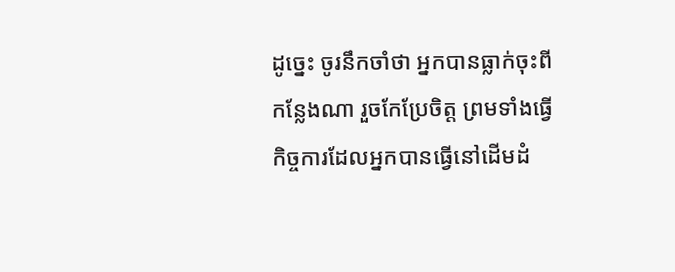ដូច្នេះ ចូរនឹកចាំថា អ្នកបានធ្លាក់ចុះពីកន្លែងណា រួចកែប្រែចិត្ត ព្រមទាំងធ្វើកិច្ចការដែលអ្នកបានធ្វើនៅដើមដំ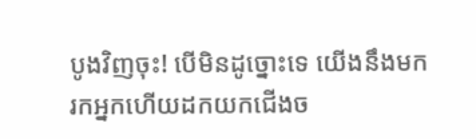បូងវិញចុះ! បើមិនដូច្នោះទេ យើងនឹងមករកអ្នកហើយដកយកជើងច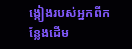ង្កៀងរបស់អ្នកពីកន្លែងដើម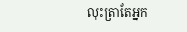លុះត្រាតែអ្នក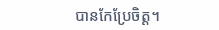បានកែប្រែចិត្ត។